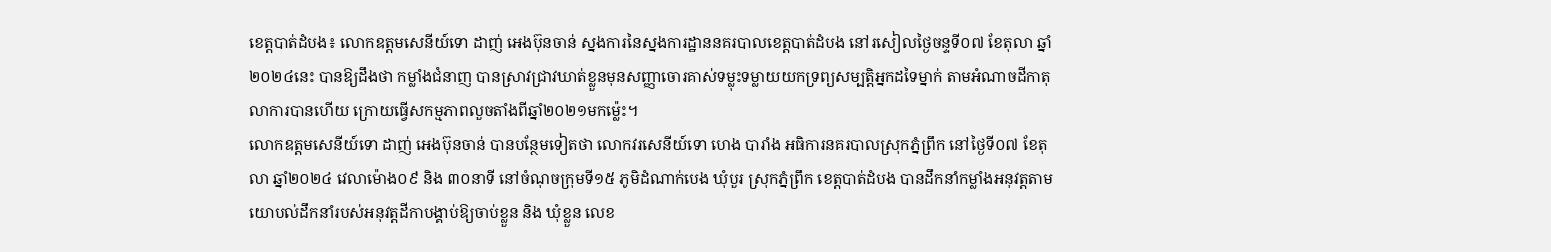ខេត្តបាត់ដំបង៖ លោកឧត្តមសេនីយ៍ទោ ដាញ់ អេងប៊ុនចាន់ ស្នងការនៃស្នងការដ្ឋាននគរបាលខេត្តបាត់ដំបង នៅរសៀលថ្ងៃចន្ទទី០៧ ខែតុលា ឆ្នាំ២០២៤នេះ បានឱ្យដឹងថា កម្លាំងជំនាញ បានស្រាវជ្រាវឃាត់ខ្លួនមុនសញ្ញាចោរគាស់ទម្លុះទម្លាយយកទ្រព្យសម្បត្តិអ្នកដទៃម្នាក់ តាមអំណាចដីកាតុលាការបានហើយ ក្រោយធ្វេីសកម្មភាពលួចតាំងពីឆ្នាំ២០២១មកម្ល៉េះ។
លោកឧត្តមសេនីយ៍ទោ ដាញ់ អេងប៊ុនចាន់ បានបន្ថែមទៀតថា លោកវរសេនីយ៍ទោ ហេង បារាំង អធិការនគរបាលស្រុកភ្នំព្រឹក នៅថ្ងៃទី០៧ ខែតុលា ឆ្នាំ២០២៤ វេលាម៉ោង០៩ និង ៣០នាទី នៅចំណុចក្រុមទី១៥ ភូមិដំណាក់បេង ឃុំបួរ ស្រុកភ្នំព្រឹក ខេត្តបាត់ដំបង បានដឹកនាំកម្លាំងអនុវត្តតាមយោបល់ដឹកនាំរបស់អនុវត្តដីកាបង្គាប់ឱ្យចាប់ខ្លួន និង ឃុំខ្លួន លេខ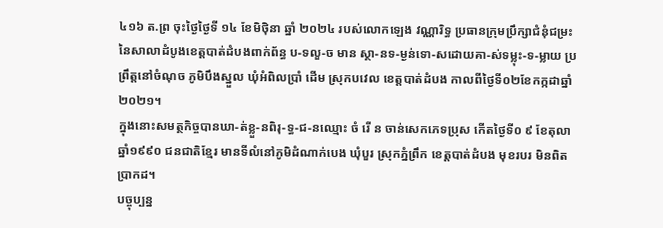៤១៦ ត.ព្រ ចុះថ្ងៃថ្ងៃទី ១៤ ខែមិថុិនា ឆ្នាំ ២០២៤ របស់លោកឡេង វណ្ណារិទ្ធ ប្រធានក្រុមប្រឹក្សាជំនុំជម្រះនៃសាលាដំបូងខេត្តបាត់ដំបងពាក់ព័ន្ធ ប-ទលួ-ច មាន ស្ថា-នទ-ម្ងន់ទោ-សដោយគា-ស់ទម្លុះ-ទ-ម្លាយ ប្រព្រឹត្តនៅចំណុច ភូមិបឹងស្នួល ឃុំអំពិលប្រាំ ដើម ស្រុកបវេល ខេត្តបាត់ដំបង កាលពីថ្ងៃទី០២ខែកក្កដាឆ្នាំ២០២១។
ក្នុងនោះសមត្ថកិច្ចបានឃា-ត់ខ្លួ-នពិរុ-ទ្ធ-ជ-នឈ្មោះ ចំ រើ ន ចាន់សេកភេទប្រុស កើតថ្ងៃទី០ ៩ ខែតុលា ឆ្នាំ១៩៩០ ជនជាតិខ្មែរ មានទីលំនៅភូមិដំណាក់បេង ឃុំបួរ ស្រុកភ្នំព្រឹក ខេត្តបាត់ដំបង មុខរបរ មិនពិត ប្រាកដ។
បច្ចុប្បន្ន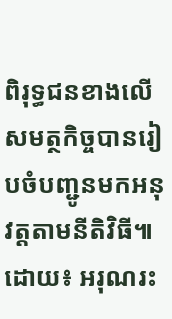ពិរុទ្ធជនខាងលើសមត្ថកិច្ចបានរៀបចំបញ្ជូនមកអនុវត្តតាមនីតិវិធី៕
ដោយ៖ អរុណរះ